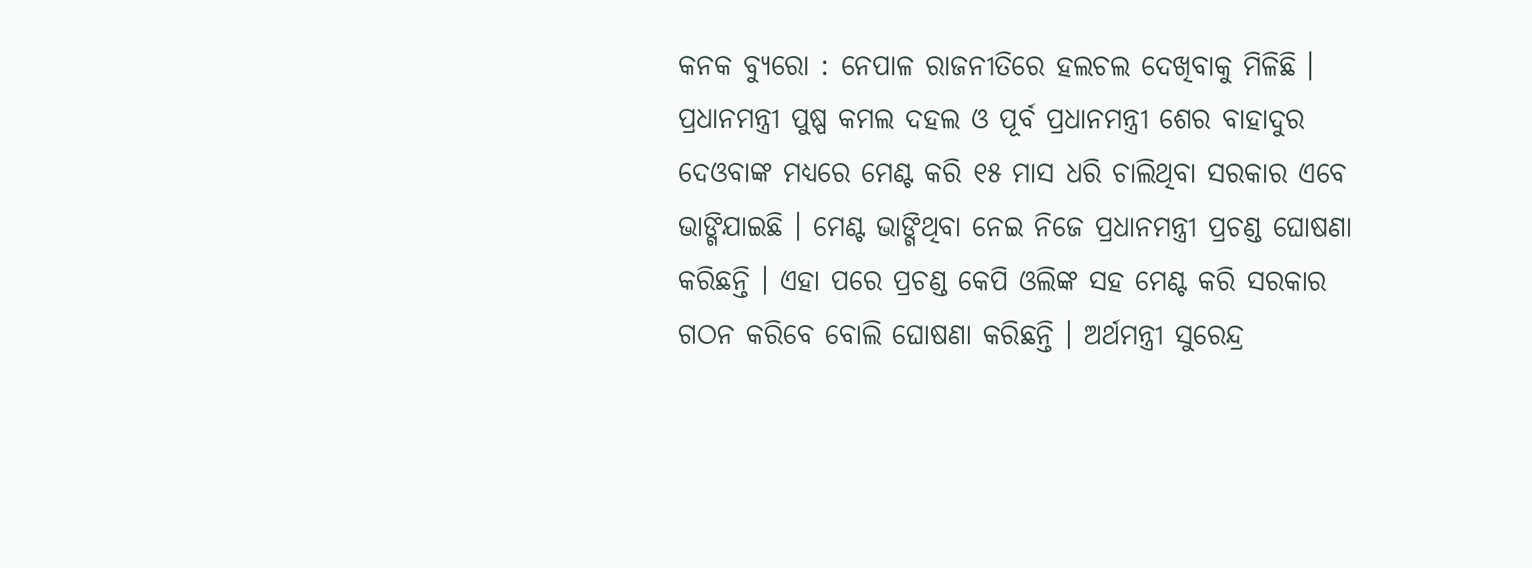କନକ ବ୍ୟୁରୋ : ନେପାଳ ରାଜନୀତିରେ ହଲଚଲ ଦେଖିବାକୁ ମିଳିଛି । ପ୍ରଧାନମନ୍ତ୍ରୀ ପୁଷ୍ପ କମଲ ଦହଲ ଓ ପୂର୍ବ ପ୍ରଧାନମନ୍ତ୍ରୀ ଶେର ବାହାଦୁର ଦେଓବାଙ୍କ ମଧ୍ୟରେ ମେଣ୍ଟ କରି ୧୫ ମାସ ଧରି ଚାଲିଥିବା ସରକାର ଏବେ ଭାଙ୍ଗିଯାଇଛି । ମେଣ୍ଟ ଭାଙ୍ଗିଥିବା ନେଇ ନିଜେ ପ୍ରଧାନମନ୍ତ୍ରୀ ପ୍ରଚଣ୍ଡ ଘୋଷଣା କରିଛନ୍ତି । ଏହା ପରେ ପ୍ରଚଣ୍ଡ କେପି ଓଲିଙ୍କ ସହ ମେଣ୍ଟ କରି ସରକାର ଗଠନ କରିବେ ବୋଲି ଘୋଷଣା କରିଛନ୍ତି । ଅର୍ଥମନ୍ତ୍ରୀ ସୁରେନ୍ଦ୍ର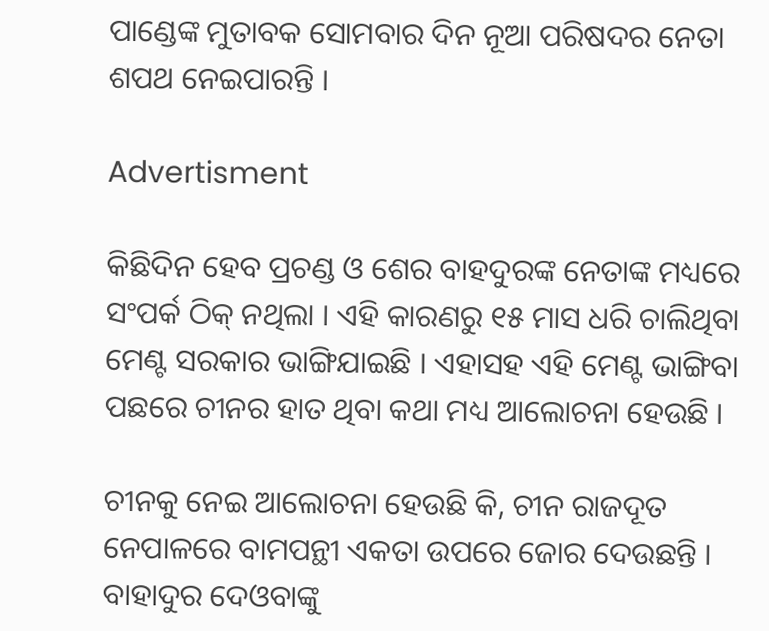ପାଣ୍ଡେଙ୍କ ମୁତାବକ ସୋମବାର ଦିନ ନୂଆ ପରିଷଦର ନେତା ଶପଥ ନେଇପାରନ୍ତି ।

Advertisment

କିଛିଦିନ ହେବ ପ୍ରଚଣ୍ଡ ଓ ଶେର ବାହଦୁରଙ୍କ ନେତାଙ୍କ ମଧ୍ୟରେ ସଂପର୍କ ଠିକ୍ ନଥିଲା । ଏହି କାରଣରୁ ୧୫ ମାସ ଧରି ଚାଲିଥିବା ମେଣ୍ଟ ସରକାର ଭାଙ୍ଗିଯାଇଛି । ଏହାସହ ଏହି ମେଣ୍ଟ ଭାଙ୍ଗିବା ପଛରେ ଚୀନର ହାତ ଥିବା କଥା ମଧ୍ୟ ଆଲୋଚନା ହେଉଛି ।

ଚୀନକୁ ନେଇ ଆଲୋଚନା ହେଉଛି କି, ଚୀନ ରାଜଦୂତ ନେପାଳରେ ବାମପନ୍ଥୀ ଏକତା ଉପରେ ଜୋର ଦେଉଛନ୍ତି । ବାହାଦୁର ଦେଓବାଙ୍କୁ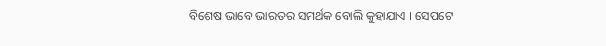ବିଶେଷ ଭାବେ ଭାରତର ସମର୍ଥକ ବୋଲି କୁହାଯାଏ । ସେପଟେ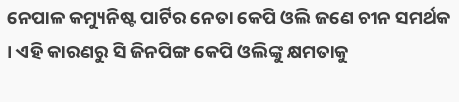ନେପାଳ କମ୍ୟୁନିଷ୍ଟ ପାର୍ଟିର ନେତା କେପି ଓଲି ଜଣେ ଚୀନ ସମର୍ଥକ । ଏହି କାରଣରୁ ସି ଜିନପିଙ୍ଗ କେପି ଓଲିଙ୍କୁ କ୍ଷମତାକୁ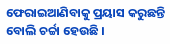ଫେରାଇଆଣିବାକୁ ପ୍ରୟାସ କରୁଛନ୍ତି ବୋଲି ଚର୍ଚ୍ଚା ହେଉଛି ।